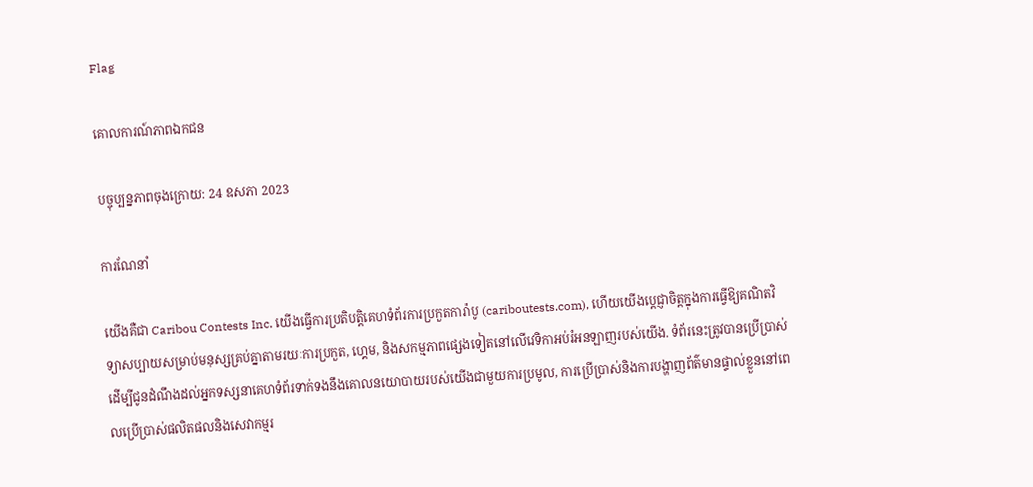Flag

គោលការណ៍ភាពឯកជន

បច្ចុប្បន្នភាពចុងក្រោយ: 24 ឧសភា 2023

ការណែនាំ

យើងគឺជា Caribou Contests Inc. យើងធ្វើការប្រតិបត្តិគេហទំព័រការប្រកួតការ៉ាបូ (cariboutests.com), ហើយយើងប្តេជ្ញាចិត្តក្នុងការធ្វើឱ្យគណិតវិទ្យាសប្បាយសម្រាប់មនុស្សគ្រប់គ្នាតាមរយៈការប្រកួត, ហ្គេម, និងសកម្មភាពផ្សេងទៀតនៅលើវេទិកាអប់រំអនឡាញរបស់យើង. ទំព័រនេះត្រូវបានប្រើប្រាស់ដើម្បីជូនដំណឹងដល់អ្នកទស្សនាគេហទំព័រទាក់ទងនឹងគោលនយោបាយរបស់យើងជាមួយការប្រមូល, ការប្រើប្រាស់និងការបង្ហាញព័ត៌មានផ្ទាល់ខ្លួននៅពេលប្រើប្រាស់ផលិតផលនិងសេវាកម្មរ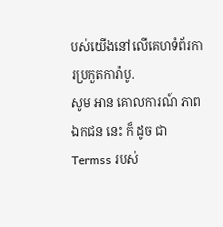បស់យើងនៅលើគេហទំព័រការប្រកួតការ៉ាបូ.
សូម អាន គោលការណ៍ ភាព ឯកជន នេះ ក៏ ដូច ជា Termss របស់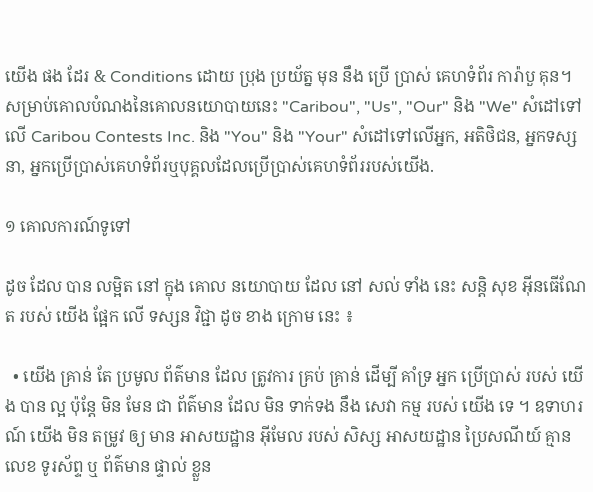យើង ផង ដែរ & Conditions ដោយ ប្រុង ប្រយ័ត្ន មុន នឹង ប្រើ ប្រាស់ គេហទំព័រ ការ៉ាបួ គុន។ សម្រាប់គោលបំណងនៃគោលនយោបាយនេះ "Caribou", "Us", "Our" និង "We" សំដៅទៅលើ Caribou Contests Inc. និង "You" និង "Your" សំដៅទៅលើអ្នក, អតិថិជន, អ្នកទស្សនា, អ្នកប្រើប្រាស់គេហទំព័រឬបុគ្គលដែលប្រើប្រាស់គេហទំព័ររបស់យើង.

១ គោលការណ៍ទូទៅ

ដូច ដែល បាន លម្អិត នៅ ក្នុង គោល នយោបាយ ដែល នៅ សល់ ទាំង នេះ សន្តិ សុខ អ៊ីនធើណែត របស់ យើង ផ្អែក លើ ទស្សន វិជ្ជា ដូច ខាង ក្រោម នេះ ៖

  • យើង គ្រាន់ តែ ប្រមូល ព័ត៌មាន ដែល ត្រូវការ គ្រប់ គ្រាន់ ដើម្បី គាំទ្រ អ្នក ប្រើប្រាស់ របស់ យើង បាន ល្អ ប៉ុន្តែ មិន មែន ជា ព័ត៌មាន ដែល មិន ទាក់ទង នឹង សេវា កម្ម របស់ យើង ទេ ។ ឧទាហរណ៍ យើង មិន តម្រូវ ឲ្យ មាន អាសយដ្ឋាន អ៊ីមែល របស់ សិស្ស អាសយដ្ឋាន ប្រៃសណីយ៍ គ្មាន លេខ ទូរស័ព្ទ ឬ ព័ត៌មាន ផ្ទាល់ ខ្លួន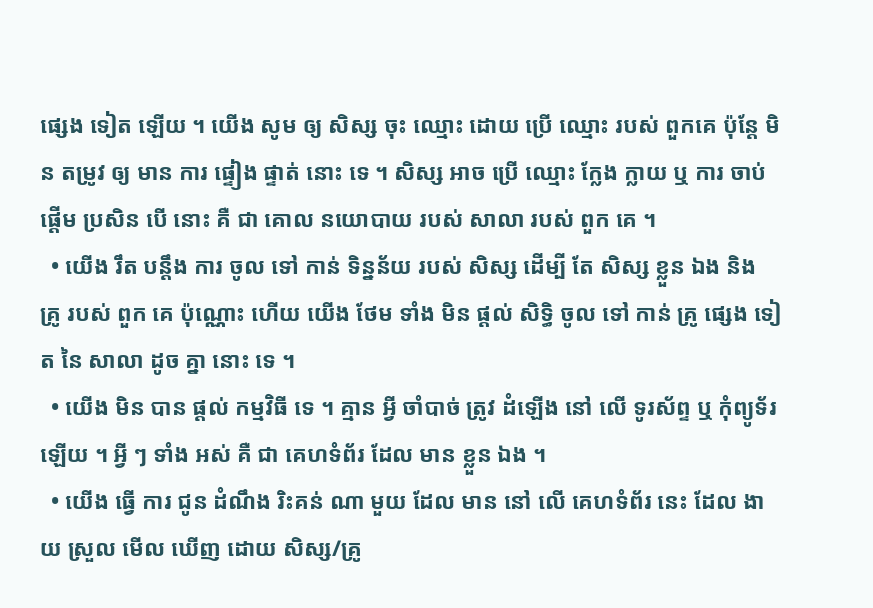ផ្សេង ទៀត ឡើយ ។ យើង សូម ឲ្យ សិស្ស ចុះ ឈ្មោះ ដោយ ប្រើ ឈ្មោះ របស់ ពួកគេ ប៉ុន្តែ មិន តម្រូវ ឲ្យ មាន ការ ផ្ទៀង ផ្ទាត់ នោះ ទេ ។ សិស្ស អាច ប្រើ ឈ្មោះ ក្លែង ក្លាយ ឬ ការ ចាប់ ផ្តើម ប្រសិន បើ នោះ គឺ ជា គោល នយោបាយ របស់ សាលា របស់ ពួក គេ ។
  • យើង រឹត បន្តឹង ការ ចូល ទៅ កាន់ ទិន្នន័យ របស់ សិស្ស ដើម្បី តែ សិស្ស ខ្លួន ឯង និង គ្រូ របស់ ពួក គេ ប៉ុណ្ណោះ ហើយ យើង ថែម ទាំង មិន ផ្តល់ សិទ្ធិ ចូល ទៅ កាន់ គ្រូ ផ្សេង ទៀត នៃ សាលា ដូច គ្នា នោះ ទេ ។
  • យើង មិន បាន ផ្តល់ កម្មវិធី ទេ ។ គ្មាន អ្វី ចាំបាច់ ត្រូវ ដំឡើង នៅ លើ ទូរស័ព្ទ ឬ កុំព្យូទ័រ ឡើយ ។ អ្វី ៗ ទាំង អស់ គឺ ជា គេហទំព័រ ដែល មាន ខ្លួន ឯង ។
  • យើង ធ្វើ ការ ជូន ដំណឹង រិះគន់ ណា មួយ ដែល មាន នៅ លើ គេហទំព័រ នេះ ដែល ងាយ ស្រួល មើល ឃើញ ដោយ សិស្ស/គ្រូ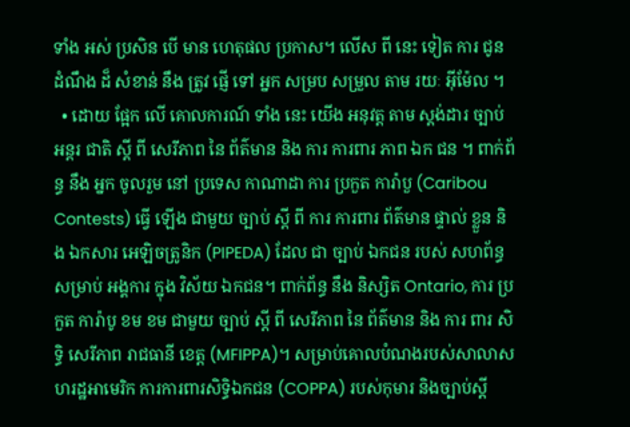ទាំង អស់ ប្រសិន បើ មាន ហេតុផល ប្រកាស។ លើស ពី នេះ ទៀត ការ ជូន ដំណឹង ដ៏ សំខាន់ នឹង ត្រូវ ផ្ញើ ទៅ អ្នក សម្រប សម្រួល តាម រយៈ អ៊ីម៉ែល ។
  • ដោយ ផ្អែក លើ គោលការណ៍ ទាំង នេះ យើង អនុវត្ត តាម ស្តង់ដារ ច្បាប់ អន្តរ ជាតិ ស្តី ពី សេរីភាព នៃ ព័ត៌មាន និង ការ ការពារ ភាព ឯក ជន ។ ពាក់ព័ន្ធ នឹង អ្នក ចូលរួម នៅ ប្រទេស កាណាដា ការ ប្រកួត ការ៉ាបួ (Caribou Contests) ធ្វើ ឡើង ជាមួយ ច្បាប់ ស្តី ពី ការ ការពារ ព័ត៌មាន ផ្ទាល់ ខ្លួន និង ឯកសារ អេឡិចត្រូនិក (PIPEDA) ដែល ជា ច្បាប់ ឯកជន របស់ សហព័ន្ធ សម្រាប់ អង្គការ ក្នុង វិស័យ ឯកជន។ ពាក់ព័ន្ធ នឹង និស្សិត Ontario, ការ ប្រកួត ការ៉ាបូ ខម ខម ជាមួយ ច្បាប់ ស្តី ពី សេរីភាព នៃ ព័ត៌មាន និង ការ ពារ សិទ្ធិ សេរីភាព រាជធានី ខេត្ត (MFIPPA)។ សម្រាប់គោលបំណងរបស់សាលាសហរដ្ឋអាមេរិក ការការពារសិទ្ធិឯកជន (COPPA) របស់កុមារ និងច្បាប់ស្តី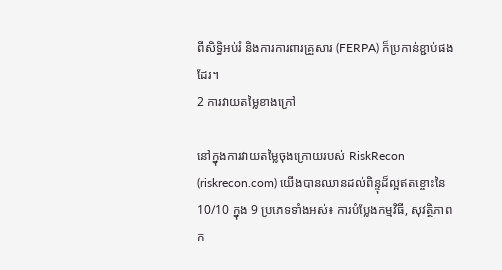ពីសិទ្ធិអប់រំ និងការការពារគ្រួសារ (FERPA) ក៏ប្រកាន់ខ្ជាប់ផងដែរ។
2 ការវាយតម្លៃខាងក្រៅ

នៅក្នុងការវាយតម្លៃចុងក្រោយរបស់ RiskRecon (riskrecon.com) យើងបានឈានដល់ពិន្ទុដ៏ល្អឥតខ្ចោះនៃ 10/10 ក្នុង 9 ប្រភេទទាំងអស់៖ ការបំប្លែងកម្មវិធី, សុវត្ថិភាពក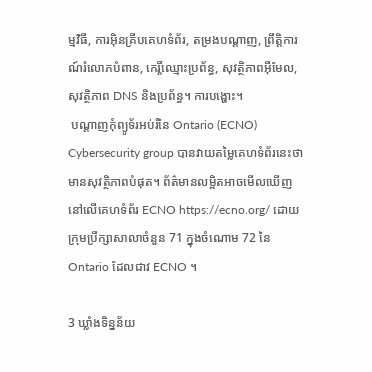ម្មវិធី, ការអ៊ិនគ្រីបគេហទំព័រ, តម្រងបណ្តាញ, ព្រឹត្តិការណ៍រំលោភបំពាន, កេរ្តិ៍ឈ្មោះប្រព័ន្ធ, សុវត្ថិភាពអ៊ីមែល, សុវត្ថិភាព DNS និងប្រព័ន្ធ។ ការបង្ហោះ។
 បណ្តាញកុំព្យូទ័រអប់រំនៃ Ontario (ECNO) Cybersecurity group បានវាយតម្លៃគេហទំព័រនេះថាមានសុវត្ថិភាពបំផុត។ ព័ត៌មានលម្អិតអាចមើលឃើញនៅលើគេហទំព័រ ECNO https://ecno.org/ ដោយក្រុមប្រឹក្សាសាលាចំនួន 71 ក្នុងចំណោម 72 នៃ Ontario ដែលជាវ ECNO ។

3 ឃ្លាំងទិន្នន័យ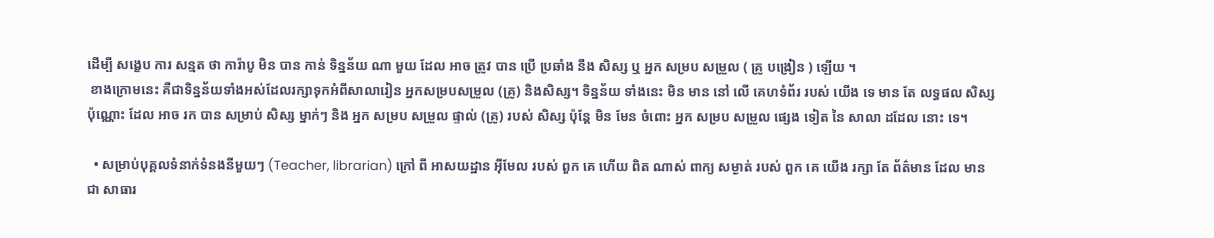ដើម្បី សង្ខេប ការ សន្មត ថា ការ៉ាបូ មិន បាន កាន់ ទិន្នន័យ ណា មួយ ដែល អាច ត្រូវ បាន ប្រើ ប្រឆាំង នឹង សិស្ស ឬ អ្នក សម្រប សម្រួល ( គ្រូ បង្រៀន ) ឡើយ ។
 ខាងក្រោមនេះ គឺជាទិន្នន័យទាំងអស់ដែលរក្សាទុកអំពីសាលារៀន អ្នកសម្របសម្រួល (គ្រូ) និងសិស្ស។ ទិន្នន័យ ទាំងនេះ មិន មាន នៅ លើ គេហទំព័រ របស់ យើង ទេ មាន តែ លទ្ធផល សិស្ស ប៉ុណ្ណោះ ដែល អាច រក បាន សម្រាប់ សិស្ស ម្នាក់ៗ និង អ្នក សម្រប សម្រួល ផ្ទាល់ (គ្រូ) របស់ សិស្ស ប៉ុន្តែ មិន មែន ចំពោះ អ្នក សម្រប សម្រួល ផ្សេង ទៀត នៃ សាលា ដដែល នោះ ទេ។

  • សម្រាប់បុគ្គលទំនាក់ទំនងនីមួយៗ (Teacher, librarian) ក្រៅ ពី អាសយដ្ឋាន អ៊ីមែល របស់ ពួក គេ ហើយ ពិត ណាស់ ពាក្យ សម្ងាត់ របស់ ពួក គេ យើង រក្សា តែ ព័ត៌មាន ដែល មាន ជា សាធារ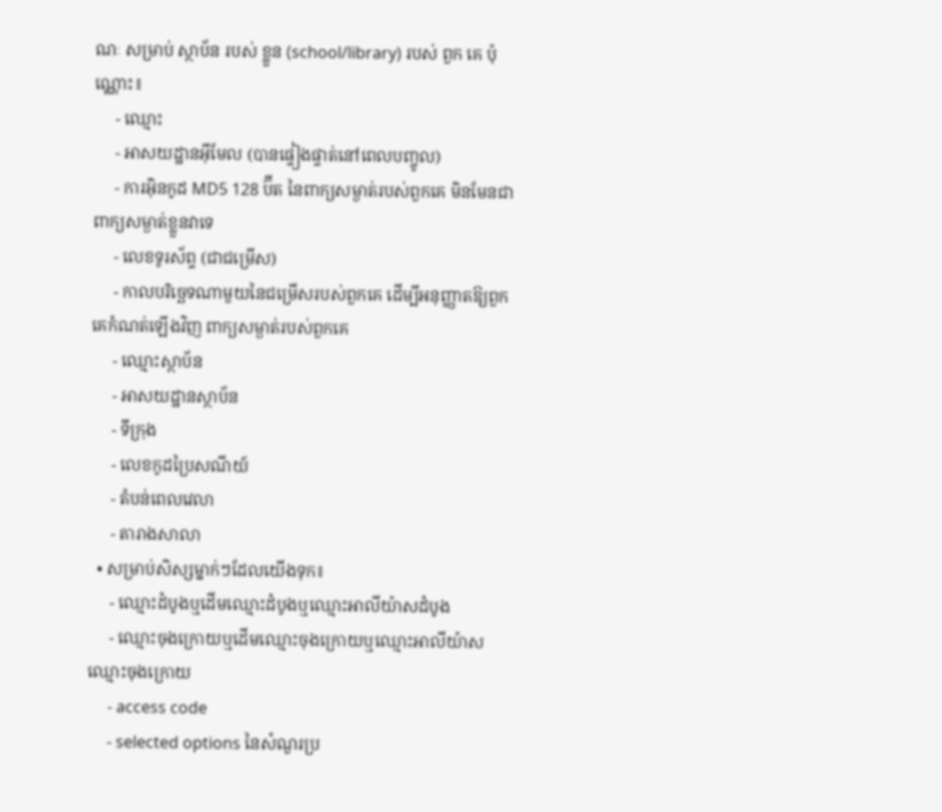ណៈ សម្រាប់ ស្ថាប័ន របស់ ខ្លួន (school/library) របស់ ពួក គេ ប៉ុណ្ណោះ៖
     - ឈ្មោះ
     - អាសយដ្ឋានអ៊ីមែល (បានផ្ទៀងផ្ទាត់នៅពេលបញ្ចូល)
     - ការអ៊ិនកូដ MD5 128 ប៊ីត នៃពាក្យសម្ងាត់របស់ពួកគេ មិនមែនជាពាក្យសម្ងាត់ខ្លួនវាទេ
     - លេខទូរស័ព្ទ (ជាជម្រើស)
     - កាលបរិច្ឆេទណាមួយនៃជម្រើសរបស់ពួកគេ ដើម្បីអនុញ្ញាតឱ្យពួកគេកំណត់ឡើងវិញ ពាក្យសម្ងាត់របស់ពួកគេ
     - ឈ្មោះស្ថាប័ន
     - អាសយដ្ឋានស្ថាប័ន
     - ទីក្រុង
     - លេខកូដប្រៃសណីយ៍
     - តំបន់ពេលវេលា
     - តារាងសាលា
  • សម្រាប់សិស្សម្នាក់ៗដែលយើងទុក៖
     - ឈ្មោះដំបូងឬដើមឈ្មោះដំបូងឬឈ្មោះអាលីយ៉ាសដំបូង
     - ឈ្មោះចុងក្រោយឬដើមឈ្មោះចុងក្រោយឬឈ្មោះអាលីយ៉ាសឈ្មោះចុងក្រោយ
     - access code
     - selected options នៃសំណួរប្រ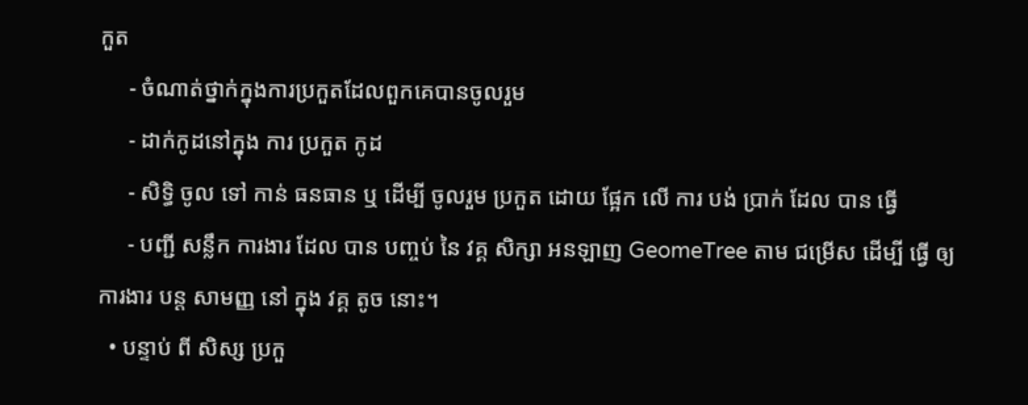កួត
     - ចំណាត់ថ្នាក់ក្នុងការប្រកួតដែលពួកគេបានចូលរួម
     - ដាក់កូដនៅក្នុង ការ ប្រកួត កូដ
     - សិទ្ធិ ចូល ទៅ កាន់ ធនធាន ឬ ដើម្បី ចូលរួម ប្រកួត ដោយ ផ្អែក លើ ការ បង់ ប្រាក់ ដែល បាន ធ្វើ
     - បញ្ជី សន្លឹក ការងារ ដែល បាន បញ្ចប់ នៃ វគ្គ សិក្សា អនឡាញ GeomeTree តាម ជម្រើស ដើម្បី ធ្វើ ឲ្យ ការងារ បន្ត សាមញ្ញ នៅ ក្នុង វគ្គ តូច នោះ។
  • បន្ទាប់ ពី សិស្ស ប្រកួ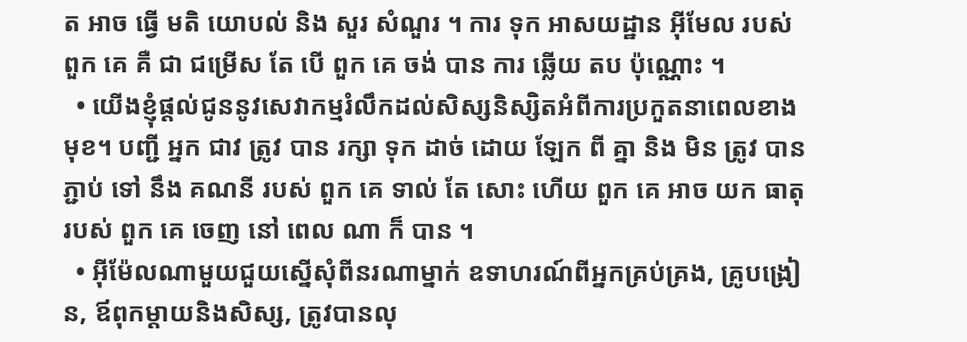ត អាច ធ្វើ មតិ យោបល់ និង សួរ សំណួរ ។ ការ ទុក អាសយដ្ឋាន អ៊ីមែល របស់ ពួក គេ គឺ ជា ជម្រើស តែ បើ ពួក គេ ចង់ បាន ការ ឆ្លើយ តប ប៉ុណ្ណោះ ។
  • យើងខ្ញុំផ្តល់ជូននូវសេវាកម្មរំលឹកដល់សិស្សនិស្សិតអំពីការប្រកួតនាពេលខាងមុខ។ បញ្ជី អ្នក ជាវ ត្រូវ បាន រក្សា ទុក ដាច់ ដោយ ឡែក ពី គ្នា និង មិន ត្រូវ បាន ភ្ជាប់ ទៅ នឹង គណនី របស់ ពួក គេ ទាល់ តែ សោះ ហើយ ពួក គេ អាច យក ធាតុ របស់ ពួក គេ ចេញ នៅ ពេល ណា ក៏ បាន ។
  • អ៊ីម៉ែលណាមួយជួយស្នើសុំពីនរណាម្នាក់ ឧទាហរណ៍ពីអ្នកគ្រប់គ្រង, គ្រូបង្រៀន, ឪពុកម្តាយនិងសិស្ស, ត្រូវបានលុ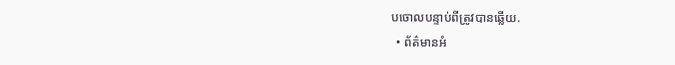បចោលបន្ទាប់ពីត្រូវបានឆ្លើយ.
  • ព័ត៌មានអំ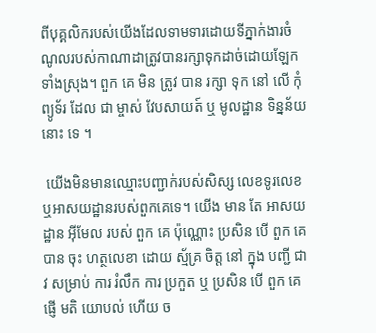ពីបុគ្គលិករបស់យើងដែលទាមទារដោយទីភ្នាក់ងារចំណូលរបស់កាណាដាត្រូវបានរក្សាទុកដាច់ដោយឡែកទាំងស្រុង។ ពួក គេ មិន ត្រូវ បាន រក្សា ទុក នៅ លើ កុំព្យូទ័រ ដែល ជា ម្ចាស់ វែបសាយត៍ ឬ មូលដ្ឋាន ទិន្នន័យ នោះ ទេ ។

 យើងមិនមានឈ្មោះបញ្ជាក់របស់សិស្ស លេខទូរលេខ ឬអាសយដ្ឋានរបស់ពួកគេទេ។ យើង មាន តែ អាសយដ្ឋាន អ៊ីមែល របស់ ពួក គេ ប៉ុណ្ណោះ ប្រសិន បើ ពួក គេ បាន ចុះ ហត្ថលេខា ដោយ ស្ម័គ្រ ចិត្ត នៅ ក្នុង បញ្ជី ជាវ សម្រាប់ ការ រំលឹក ការ ប្រកួត ឬ ប្រសិន បើ ពួក គេ ផ្ញើ មតិ យោបល់ ហើយ ច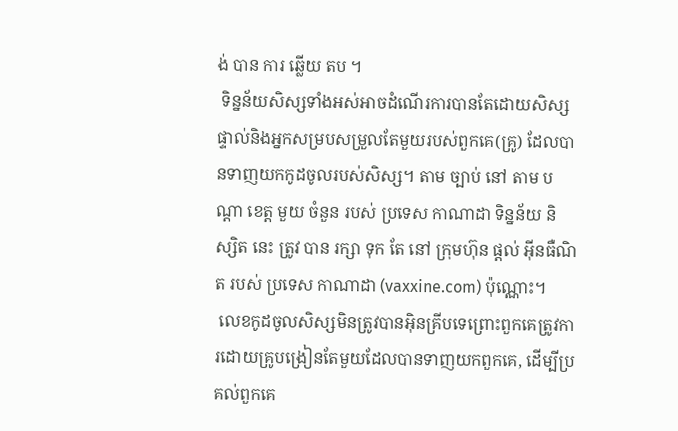ង់ បាន ការ ឆ្លើយ តប ។
 ទិន្នន័យសិស្សទាំងអស់អាចដំណើរការបានតែដោយសិស្សផ្ទាល់និងអ្នកសម្របសម្រួលតែមួយរបស់ពួកគេ(គ្រូ) ដែលបានទាញយកកូដចូលរបស់សិស្ស។ តាម ច្បាប់ នៅ តាម បណ្តា ខេត្ត មួយ ចំនួន របស់ ប្រទេស កាណាដា ទិន្នន័យ និស្សិត នេះ ត្រូវ បាន រក្សា ទុក តែ នៅ ក្រុមហ៊ុន ផ្ដល់ អ៊ីនធឺណិត របស់ ប្រទេស កាណាដា (vaxxine.com) ប៉ុណ្ណោះ។
 លេខកូដចូលសិស្សមិនត្រូវបានអ៊ិនគ្រីបទេព្រោះពួកគេត្រូវការដោយគ្រូបង្រៀនតែមួយដែលបានទាញយកពួកគេ, ដើម្បីប្រគល់ពួកគេ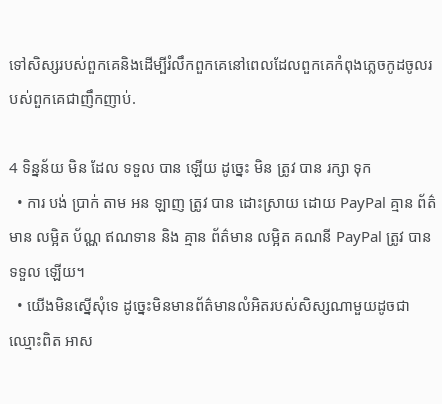ទៅសិស្សរបស់ពួកគេនិងដើម្បីរំលឹកពួកគេនៅពេលដែលពួកគេកំពុងភ្លេចកូដចូលរបស់ពួកគេជាញឹកញាប់.

4 ទិន្នន័យ មិន ដែល ទទួល បាន ឡើយ ដូច្នេះ មិន ត្រូវ បាន រក្សា ទុក
  • ការ បង់ ប្រាក់ តាម អន ឡាញ ត្រូវ បាន ដោះស្រាយ ដោយ PayPal គ្មាន ព័ត៌មាន លម្អិត ប័ណ្ណ ឥណទាន និង គ្មាន ព័ត៌មាន លម្អិត គណនី PayPal ត្រូវ បាន ទទួល ឡើយ។
  • យើងមិនស្នើសុំទេ ដូច្នេះមិនមានព័ត៌មានលំអិតរបស់សិស្សណាមួយដូចជាឈ្មោះពិត អាស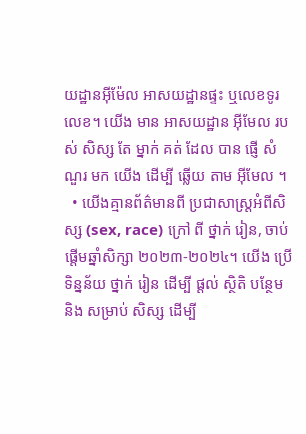យដ្ឋានអ៊ីម៉ែល អាសយដ្ឋានផ្ទះ ឬលេខទូរលេខ។ យើង មាន អាសយដ្ឋាន អ៊ីមែល របស់ សិស្ស តែ ម្នាក់ គត់ ដែល បាន ផ្ញើ សំណួរ មក យើង ដើម្បី ឆ្លើយ តាម អ៊ីមែល ។
  • យើងគ្មានព័ត៌មានពី ប្រជាសាស្ត្រអំពីសិស្ស (sex, race) ក្រៅ ពី ថ្នាក់ រៀន, ចាប់ផ្តើមឆ្នាំសិក្សា ២០២៣-២០២៤។ យើង ប្រើ ទិន្នន័យ ថ្នាក់ រៀន ដើម្បី ផ្ដល់ ស្ថិតិ បន្ថែម និង សម្រាប់ សិស្ស ដើម្បី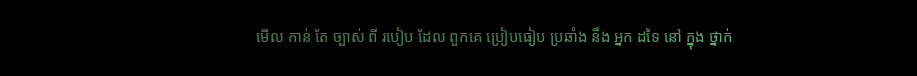មើល កាន់ តែ ច្បាស់ ពី របៀប ដែល ពួកគេ ប្រៀបធៀប ប្រឆាំង នឹង អ្នក ដទៃ នៅ ក្នុង ថ្នាក់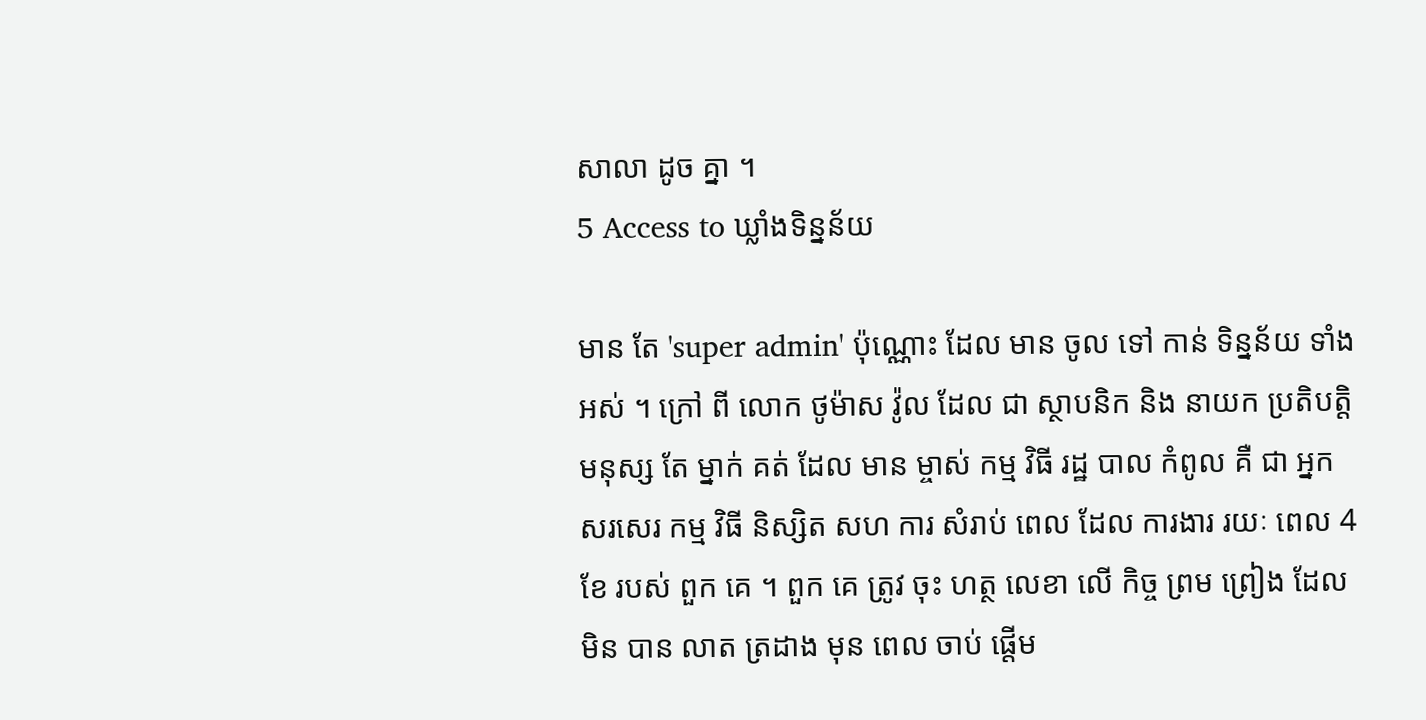សាលា ដូច គ្នា ។
5 Access to ឃ្លាំងទិន្នន័យ

មាន តែ 'super admin' ប៉ុណ្ណោះ ដែល មាន ចូល ទៅ កាន់ ទិន្នន័យ ទាំងអស់ ។ ក្រៅ ពី លោក ថូម៉ាស វ៉ូល ដែល ជា ស្ថាបនិក និង នាយក ប្រតិបត្តិ មនុស្ស តែ ម្នាក់ គត់ ដែល មាន ម្ចាស់ កម្ម វិធី រដ្ឋ បាល កំពូល គឺ ជា អ្នក សរសេរ កម្ម វិធី និស្សិត សហ ការ សំរាប់ ពេល ដែល ការងារ រយៈ ពេល 4 ខែ របស់ ពួក គេ ។ ពួក គេ ត្រូវ ចុះ ហត្ថ លេខា លើ កិច្ច ព្រម ព្រៀង ដែល មិន បាន លាត ត្រដាង មុន ពេល ចាប់ ផ្តើម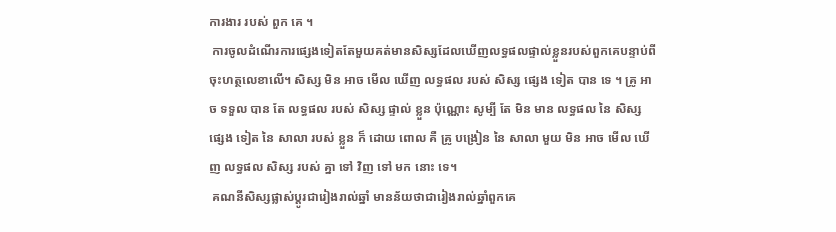ការងារ របស់ ពួក គេ ។
 ការចូលដំណើរការផ្សេងទៀតតែមួយគត់មានសិស្សដែលឃើញលទ្ធផលផ្ទាល់ខ្លួនរបស់ពួកគេបន្ទាប់ពីចុះហត្ថលេខាលើ។ សិស្ស មិន អាច មើល ឃើញ លទ្ធផល របស់ សិស្ស ផ្សេង ទៀត បាន ទេ ។ គ្រូ អាច ទទួល បាន តែ លទ្ធផល របស់ សិស្ស ផ្ទាល់ ខ្លួន ប៉ុណ្ណោះ សូម្បី តែ មិន មាន លទ្ធផល នៃ សិស្ស ផ្សេង ទៀត នៃ សាលា របស់ ខ្លួន ក៏ ដោយ ពោល គឺ គ្រូ បង្រៀន នៃ សាលា មួយ មិន អាច មើល ឃើញ លទ្ធផល សិស្ស របស់ គ្នា ទៅ វិញ ទៅ មក នោះ ទេ។
 គណនីសិស្សផ្លាស់ប្តូរជារៀងរាល់ឆ្នាំ មានន័យថាជារៀងរាល់ឆ្នាំពួកគេ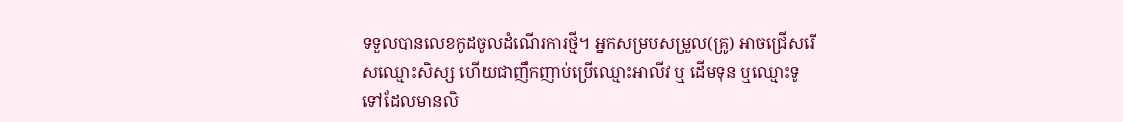ទទួលបានលេខកូដចូលដំណើរការថ្មី។ អ្នកសម្របសម្រួល(គ្រូ) អាចជ្រើសរើសឈ្មោះសិស្ស ហើយជាញឹកញាប់ប្រើឈ្មោះអាលីវ ឬ ដើមទុន ឬឈ្មោះទូទៅដែលមានលិ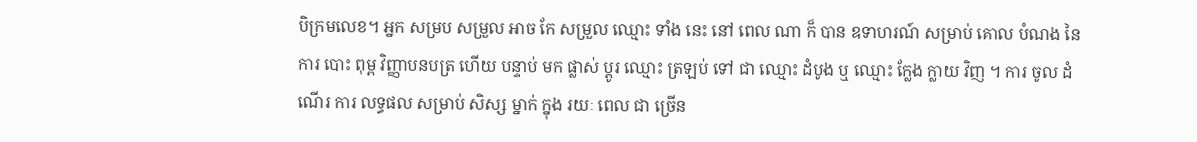បិក្រមលេខ។ អ្នក សម្រប សម្រួល អាច កែ សម្រួល ឈ្មោះ ទាំង នេះ នៅ ពេល ណា ក៏ បាន ឧទាហរណ៍ សម្រាប់ គោល បំណង នៃ ការ បោះ ពុម្ព វិញ្ញាបនបត្រ ហើយ បន្ទាប់ មក ផ្លាស់ ប្តូរ ឈ្មោះ ត្រឡប់ ទៅ ជា ឈ្មោះ ដំបូង ឬ ឈ្មោះ ក្លែង ក្លាយ វិញ ។ ការ ចូល ដំណើរ ការ លទ្ធផល សម្រាប់ សិស្ស ម្នាក់ ក្នុង រយៈ ពេល ជា ច្រើន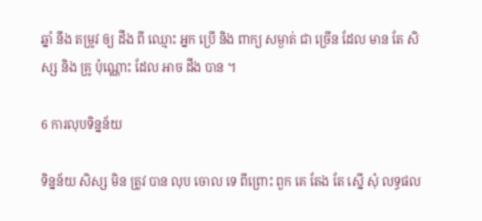ឆ្នាំ នឹង តម្រូវ ឲ្យ ដឹង ពី ឈ្មោះ អ្នក ប្រើ និង ពាក្យ សម្ងាត់ ជា ច្រើន ដែល មាន តែ សិស្ស និង គ្រូ ប៉ុណ្ណោះ ដែល អាច ដឹង បាន ។

6 ការលុបទិន្នន័យ

ទិន្នន័យ សិស្ស មិន ត្រូវ បាន លុប ចោល ទេ ពីព្រោះ ពួក គេ តែង តែ ស្នើ សុំ លទ្ធផល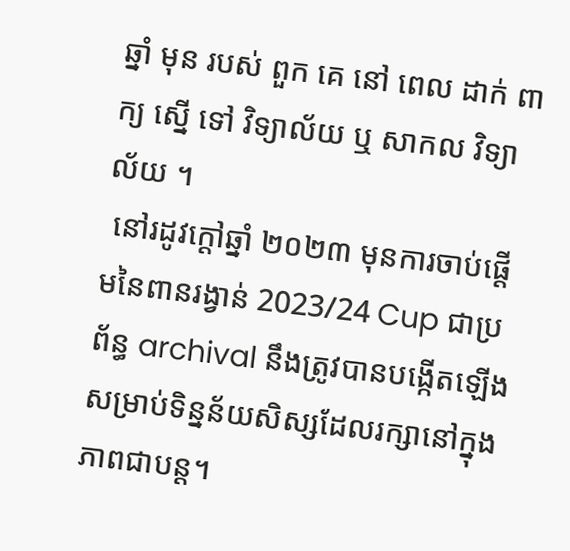ឆ្នាំ មុន របស់ ពួក គេ នៅ ពេល ដាក់ ពាក្យ ស្នើ ទៅ វិទ្យាល័យ ឬ សាកល វិទ្យាល័យ ។
 នៅរដូវក្តៅឆ្នាំ ២០២៣ មុនការចាប់ផ្តើមនៃពានរង្វាន់ 2023/24 Cup ជាប្រព័ន្ធ archival នឹងត្រូវបានបង្កើតឡើងសម្រាប់ទិន្នន័យសិស្សដែលរក្សានៅក្នុងភាពជាបន្ត។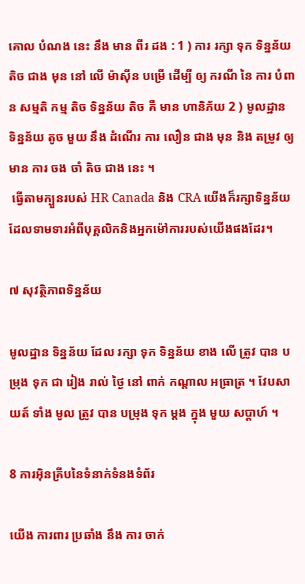គោល បំណង នេះ នឹង មាន ពីរ ដង : 1 ) ការ រក្សា ទុក ទិន្នន័យ តិច ជាង មុន នៅ លើ ម៉ាស៊ីន បម្រើ ដើម្បី ឲ្យ ករណី នៃ ការ បំពាន សម្មតិ កម្ម តិច ទិន្នន័យ តិច គឺ មាន ហានិភ័យ 2 ) មូលដ្ឋាន ទិន្នន័យ តូច មួយ នឹង ដំណើរ ការ លឿន ជាង មុន និង តម្រូវ ឲ្យ មាន ការ ចង ចាំ តិច ជាង នេះ ។
 ធ្វើតាមក្បួនរបស់ HR Canada និង CRA យើងក៏រក្សាទិន្នន័យដែលទាមទារអំពីបុគ្គលិកនិងអ្នកម៉ៅការរបស់យើងផងដែរ។

៧ សុវត្ថិភាពទិន្នន័យ

មូលដ្ឋាន ទិន្នន័យ ដែល រក្សា ទុក ទិន្នន័យ ខាង លើ ត្រូវ បាន បម្រុង ទុក ជា រៀង រាល់ ថ្ងៃ នៅ ពាក់ កណ្តាល អធ្រាត្រ ។ វែបសាយត៍ ទាំង មូល ត្រូវ បាន បម្រុង ទុក ម្តង ក្នុង មួយ សប្តាហ៍ ។

8 ការអ៊ិនគ្រីបនៃទំនាក់ទំនងទំព័រ

យើង ការពារ ប្រឆាំង នឹង ការ ចាក់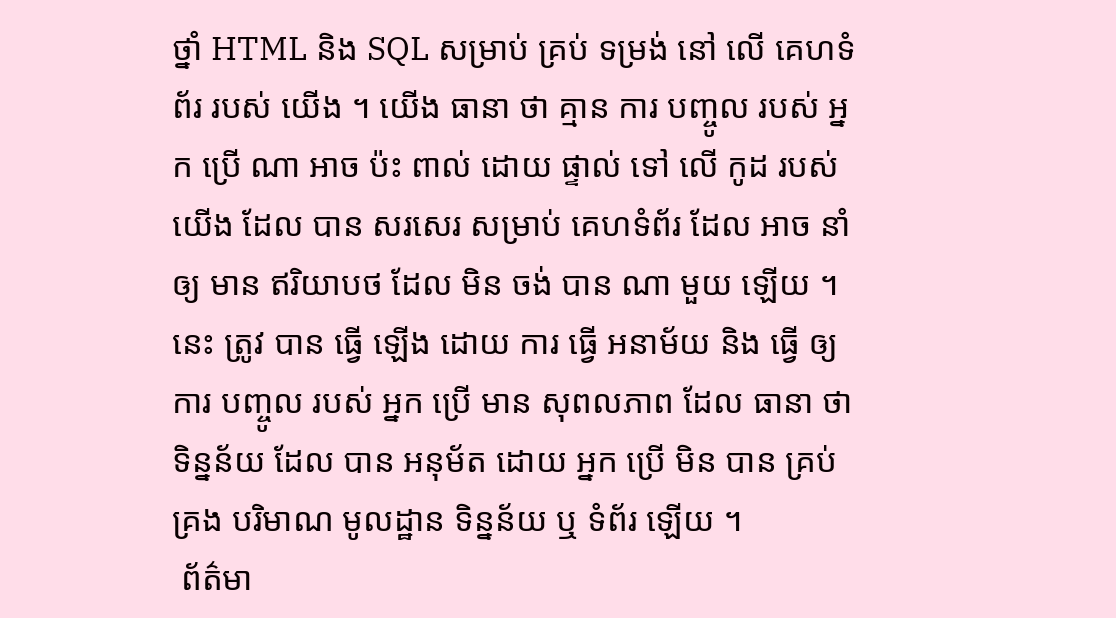ថ្នាំ HTML និង SQL សម្រាប់ គ្រប់ ទម្រង់ នៅ លើ គេហទំព័រ របស់ យើង ។ យើង ធានា ថា គ្មាន ការ បញ្ចូល របស់ អ្នក ប្រើ ណា អាច ប៉ះ ពាល់ ដោយ ផ្ទាល់ ទៅ លើ កូដ របស់ យើង ដែល បាន សរសេរ សម្រាប់ គេហទំព័រ ដែល អាច នាំ ឲ្យ មាន ឥរិយាបថ ដែល មិន ចង់ បាន ណា មួយ ឡើយ ។ នេះ ត្រូវ បាន ធ្វើ ឡើង ដោយ ការ ធ្វើ អនាម័យ និង ធ្វើ ឲ្យ ការ បញ្ចូល របស់ អ្នក ប្រើ មាន សុពលភាព ដែល ធានា ថា ទិន្នន័យ ដែល បាន អនុម័ត ដោយ អ្នក ប្រើ មិន បាន គ្រប់ គ្រង បរិមាណ មូលដ្ឋាន ទិន្នន័យ ឬ ទំព័រ ឡើយ ។
 ព័ត៌មា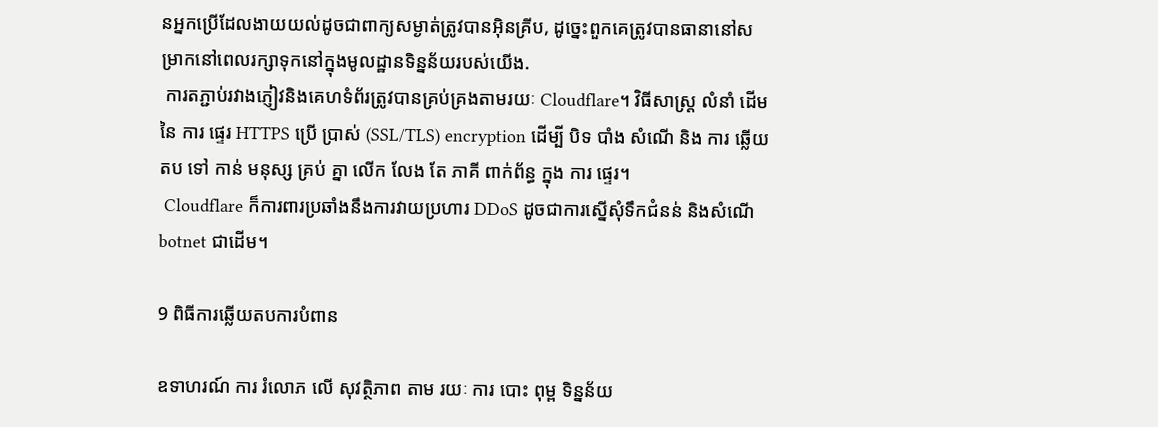នអ្នកប្រើដែលងាយយល់ដូចជាពាក្យសម្ងាត់ត្រូវបានអ៊ិនគ្រីប, ដូច្នេះពួកគេត្រូវបានធានានៅសម្រាកនៅពេលរក្សាទុកនៅក្នុងមូលដ្ឋានទិន្នន័យរបស់យើង.
 ការតភ្ជាប់រវាងភ្ញៀវនិងគេហទំព័រត្រូវបានគ្រប់គ្រងតាមរយៈ Cloudflare។ វិធីសាស្ត្រ លំនាំ ដើម នៃ ការ ផ្ទេរ HTTPS ប្រើ ប្រាស់ (SSL/TLS) encryption ដើម្បី បិទ បាំង សំណើ និង ការ ឆ្លើយ តប ទៅ កាន់ មនុស្ស គ្រប់ គ្នា លើក លែង តែ ភាគី ពាក់ព័ន្ធ ក្នុង ការ ផ្ទេរ។
 Cloudflare ក៏ការពារប្រឆាំងនឹងការវាយប្រហារ DDoS ដូចជាការស្នើសុំទឹកជំនន់ និងសំណើ botnet ជាដើម។

9 ពិធីការឆ្លើយតបការបំពាន

ឧទាហរណ៍ ការ រំលោភ លើ សុវត្ថិភាព តាម រយៈ ការ បោះ ពុម្ព ទិន្នន័យ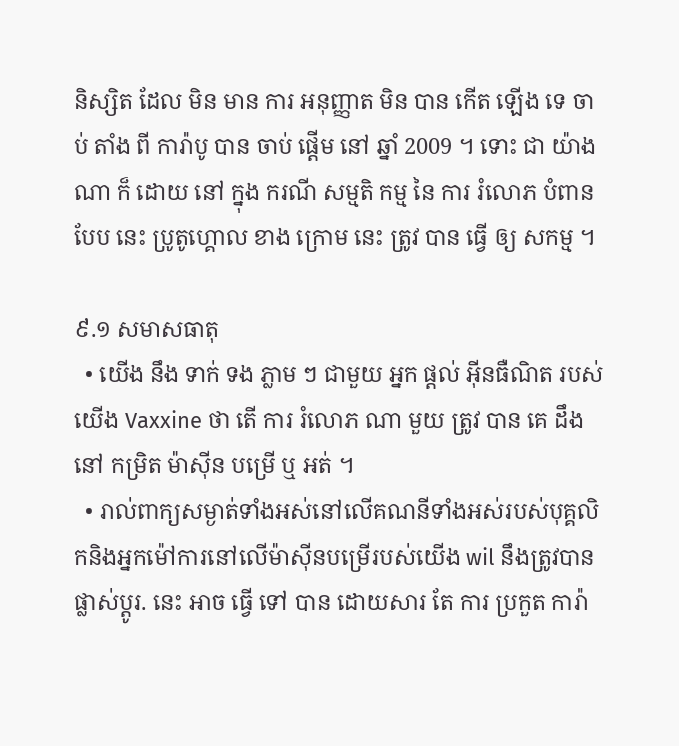និស្សិត ដែល មិន មាន ការ អនុញ្ញាត មិន បាន កើត ឡើង ទេ ចាប់ តាំង ពី ការ៉ាបូ បាន ចាប់ ផ្តើម នៅ ឆ្នាំ 2009 ។ ទោះ ជា យ៉ាង ណា ក៏ ដោយ នៅ ក្នុង ករណី សម្មតិ កម្ម នៃ ការ រំលោភ បំពាន បែប នេះ ប្រូតូហ្គោល ខាង ក្រោម នេះ ត្រូវ បាន ធ្វើ ឲ្យ សកម្ម ។

៩.១ សមាសធាតុ
  • យើង នឹង ទាក់ ទង ភ្លាម ៗ ជាមួយ អ្នក ផ្តល់ អ៊ីនធឺណិត របស់ យើង Vaxxine ថា តើ ការ រំលោភ ណា មួយ ត្រូវ បាន គេ ដឹង នៅ កម្រិត ម៉ាស៊ីន បម្រើ ឬ អត់ ។
  • រាល់ពាក្យសម្ងាត់ទាំងអស់នៅលើគណនីទាំងអស់របស់បុគ្គលិកនិងអ្នកម៉ៅការនៅលើម៉ាស៊ីនបម្រើរបស់យើង wil នឹងត្រូវបានផ្លាស់ប្តូរ. នេះ អាច ធ្វើ ទៅ បាន ដោយសារ តែ ការ ប្រកួត ការ៉ា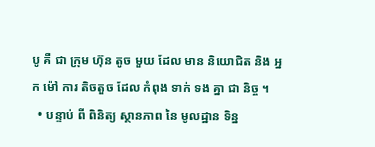បូ គឺ ជា ក្រុម ហ៊ុន តូច មួយ ដែល មាន និយោជិត និង អ្នក ម៉ៅ ការ តិចតួច ដែល កំពុង ទាក់ ទង គ្នា ជា និច្ច ។
  • បន្ទាប់ ពី ពិនិត្យ ស្ថានភាព នៃ មូលដ្ឋាន ទិន្ន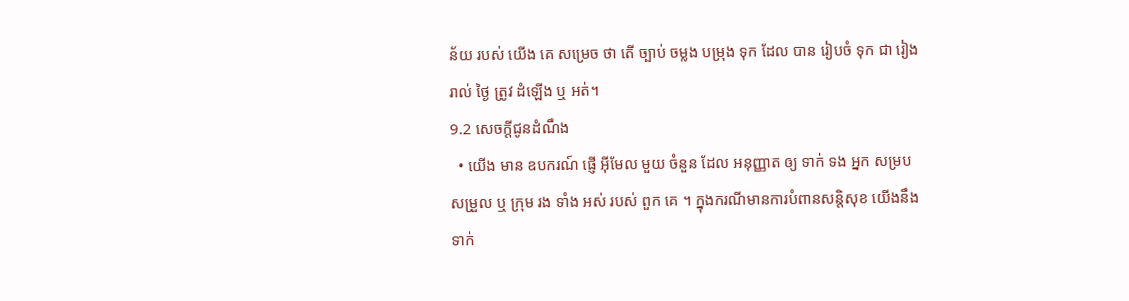ន័យ របស់ យើង គេ សម្រេច ថា តើ ច្បាប់ ចម្លង បម្រុង ទុក ដែល បាន រៀបចំ ទុក ជា រៀង រាល់ ថ្ងៃ ត្រូវ ដំឡើង ឬ អត់។
9.2 សេចក្តីជូនដំណឹង
  • យើង មាន ឧបករណ៍ ផ្ញើ អ៊ីមែល មួយ ចំនួន ដែល អនុញ្ញាត ឲ្យ ទាក់ ទង អ្នក សម្រប សម្រួល ឬ ក្រុម រង ទាំង អស់ របស់ ពួក គេ ។ ក្នុងករណីមានការបំពានសន្តិសុខ យើងនឹងទាក់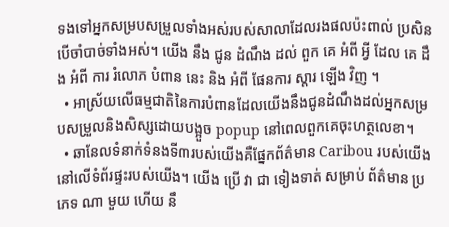ទងទៅអ្នកសម្របសម្រួលទាំងអស់របស់សាលាដែលរងផលប៉ះពាល់ ប្រសិនបើចាំបាច់ទាំងអស់។ យើង នឹង ជូន ដំណឹង ដល់ ពួក គេ អំពី អ្វី ដែល គេ ដឹង អំពី ការ រំលោភ បំពាន នេះ និង អំពី ផែនការ ស្តារ ឡើង វិញ ។
  • អាស្រ័យលើធម្មជាតិនៃការបំពានដែលយើងនឹងជូនដំណឹងដល់អ្នកសម្របសម្រួលនិងសិស្សដោយបង្អួច popup នៅពេលពួកគេចុះហត្ថលេខា។
  • ឆានែលទំនាក់ទំនងទី៣របស់យើងគឺផ្នែកព័ត៌មាន Caribou របស់យើងនៅលើទំព័រផ្ទះរបស់យើង។ យើង ប្រើ វា ជា ទៀងទាត់ សម្រាប់ ព័ត៌មាន ប្រភេទ ណា មួយ ហើយ នឹ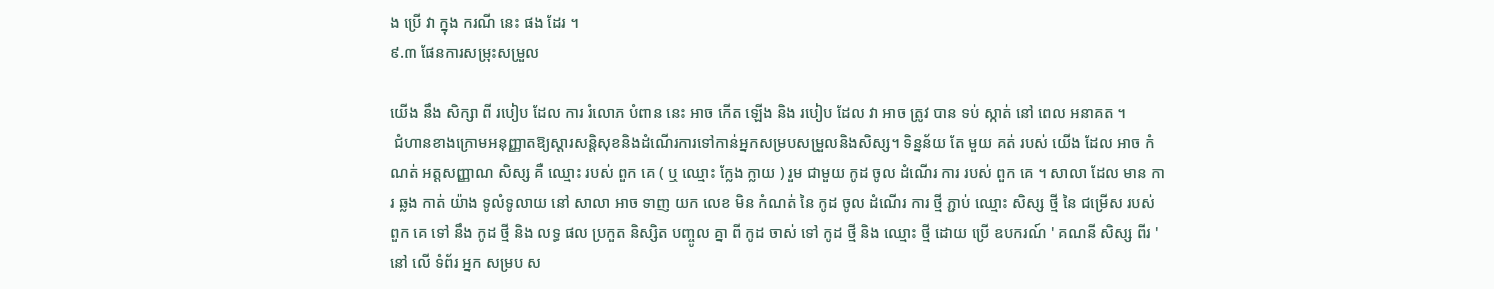ង ប្រើ វា ក្នុង ករណី នេះ ផង ដែរ ។
៩.៣ ផែនការសម្រុះសម្រួល

យើង នឹង សិក្សា ពី របៀប ដែល ការ រំលោភ បំពាន នេះ អាច កើត ឡើង និង របៀប ដែល វា អាច ត្រូវ បាន ទប់ ស្កាត់ នៅ ពេល អនាគត ។
 ជំហានខាងក្រោមអនុញ្ញាតឱ្យស្តារសន្តិសុខនិងដំណើរការទៅកាន់អ្នកសម្របសម្រួលនិងសិស្ស។ ទិន្នន័យ តែ មួយ គត់ របស់ យើង ដែល អាច កំណត់ អត្តសញ្ញាណ សិស្ស គឺ ឈ្មោះ របស់ ពួក គេ ( ឬ ឈ្មោះ ក្លែង ក្លាយ ) រួម ជាមួយ កូដ ចូល ដំណើរ ការ របស់ ពួក គេ ។ សាលា ដែល មាន ការ ឆ្លង កាត់ យ៉ាង ទូលំទូលាយ នៅ សាលា អាច ទាញ យក លេខ មិន កំណត់ នៃ កូដ ចូល ដំណើរ ការ ថ្មី ភ្ជាប់ ឈ្មោះ សិស្ស ថ្មី នៃ ជម្រើស របស់ ពួក គេ ទៅ នឹង កូដ ថ្មី និង លទ្ធ ផល ប្រកួត និស្សិត បញ្ចូល គ្នា ពី កូដ ចាស់ ទៅ កូដ ថ្មី និង ឈ្មោះ ថ្មី ដោយ ប្រើ ឧបករណ៍ ' គណនី សិស្ស ពីរ ' នៅ លើ ទំព័រ អ្នក សម្រប ស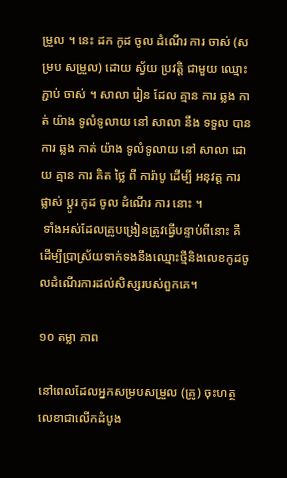ម្រួល ។ នេះ ដក កូដ ចូល ដំណើរ ការ ចាស់ (សម្រប សម្រួល) ដោយ ស្វ័យ ប្រវត្តិ ជាមួយ ឈ្មោះ ភ្ជាប់ ចាស់ ។ សាលា រៀន ដែល គ្មាន ការ ឆ្លង កាត់ យ៉ាង ទូលំទូលាយ នៅ សាលា នឹង ទទួល បាន ការ ឆ្លង កាត់ យ៉ាង ទូលំទូលាយ នៅ សាលា ដោយ គ្មាន ការ គិត ថ្លៃ ពី ការ៉ាបូ ដើម្បី អនុវត្ត ការ ផ្លាស់ ប្តូរ កូដ ចូល ដំណើរ ការ នោះ ។
 ទាំងអស់ដែលគ្រូបង្រៀនត្រូវធ្វើបន្ទាប់ពីនោះ គឺដើម្បីប្រាស្រ័យទាក់ទងនឹងឈ្មោះថ្មីនិងលេខកូដចូលដំណើរការដល់សិស្សរបស់ពួកគេ។

១០ តម្លា ភាព

នៅពេលដែលអ្នកសម្របសម្រួល (គ្រូ) ចុះហត្ថលេខាជាលើកដំបូង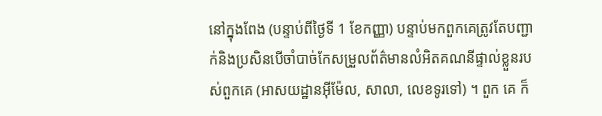នៅក្នុងពែង (បន្ទាប់ពីថ្ងៃទី 1 ខែកញ្ញា) បន្ទាប់មកពួកគេត្រូវតែបញ្ជាក់និងប្រសិនបើចាំបាច់កែសម្រួលព័ត៌មានលំអិតគណនីផ្ទាល់ខ្លួនរបស់ពួកគេ (អាសយដ្ឋានអ៊ីម៉ែល, សាលា, លេខទូរទៅ) ។ ពួក គេ ក៏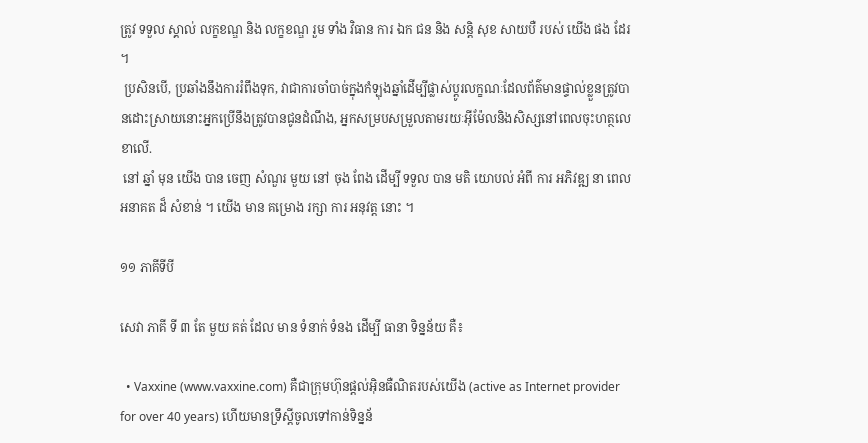ត្រូវ ទទួល ស្គាល់ លក្ខខណ្ឌ និង លក្ខខណ្ឌ រួម ទាំង វិធាន ការ ឯក ជន និង សន្តិ សុខ សាយបឺ របស់ យើង ផង ដែរ ។
 ប្រសិនបើ, ប្រឆាំងនឹងការរំពឹងទុក, វាជាការចាំបាច់ក្នុងកំឡុងឆ្នាំដើម្បីផ្លាស់ប្តូរលក្ខណៈដែលព័ត៌មានផ្ទាល់ខ្លួនត្រូវបានដោះស្រាយនោះអ្នកប្រើនឹងត្រូវបានជូនដំណឹង, អ្នកសម្របសម្រួលតាមរយៈអ៊ីម៉ែលនិងសិស្សនៅពេលចុះហត្ថលេខាលើ.
 នៅ ឆ្នាំ មុន យើង បាន ចេញ សំណួរ មួយ នៅ ចុង ពែង ដើម្បី ទទួល បាន មតិ យោបល់ អំពី ការ អភិវឌ្ឍ នា ពេល អនាគត ដ៏ សំខាន់ ។ យើង មាន គម្រោង រក្សា ការ អនុវត្ត នោះ ។

១១ ភាគីទីបី

សេវា ភាគី ទី ៣ តែ មួយ គត់ ដែល មាន ទំនាក់ ទំនង ដើម្បី ធានា ទិន្នន័យ គឺ៖

  • Vaxxine (www.vaxxine.com) គឺជាក្រុមហ៊ុនផ្ដល់អ៊ិនធឺណិតរបស់យើង (active as Internet provider for over 40 years) ហើយមានទ្រឹស្តីចូលទៅកាន់ទិន្នន័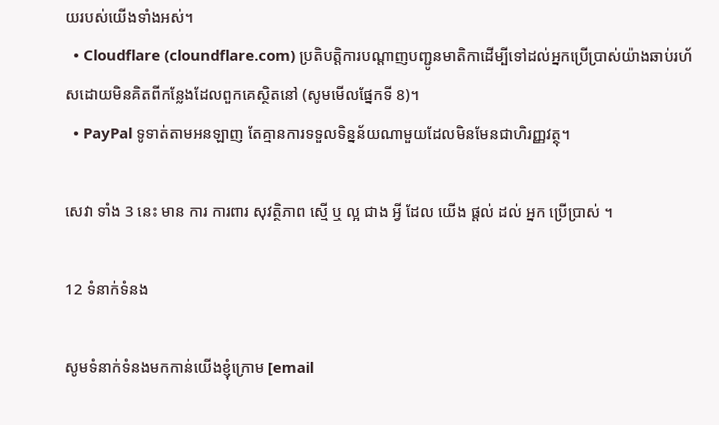យរបស់យើងទាំងអស់។
  • Cloudflare (cloundflare.com) ប្រតិបត្តិការបណ្តាញបញ្ជូនមាតិកាដើម្បីទៅដល់អ្នកប្រើប្រាស់យ៉ាងឆាប់រហ័សដោយមិនគិតពីកន្លែងដែលពួកគេស្ថិតនៅ (សូមមើលផ្នែកទី 8)។
  • PayPal ទូទាត់តាមអនឡាញ តែគ្មានការទទួលទិន្នន័យណាមួយដែលមិនមែនជាហិរញ្ញវត្ថុ។

សេវា ទាំង 3 នេះ មាន ការ ការពារ សុវត្ថិភាព ស្មើ ឬ ល្អ ជាង អ្វី ដែល យើង ផ្តល់ ដល់ អ្នក ប្រើប្រាស់ ។

12 ទំនាក់ទំនង

សូមទំនាក់ទំនងមកកាន់យើងខ្ញុំក្រោម [email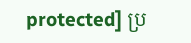protected] ប្រ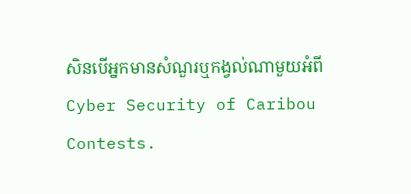សិនបើអ្នកមានសំណួរឬកង្វល់ណាមួយអំពី Cyber Security of Caribou Contests.